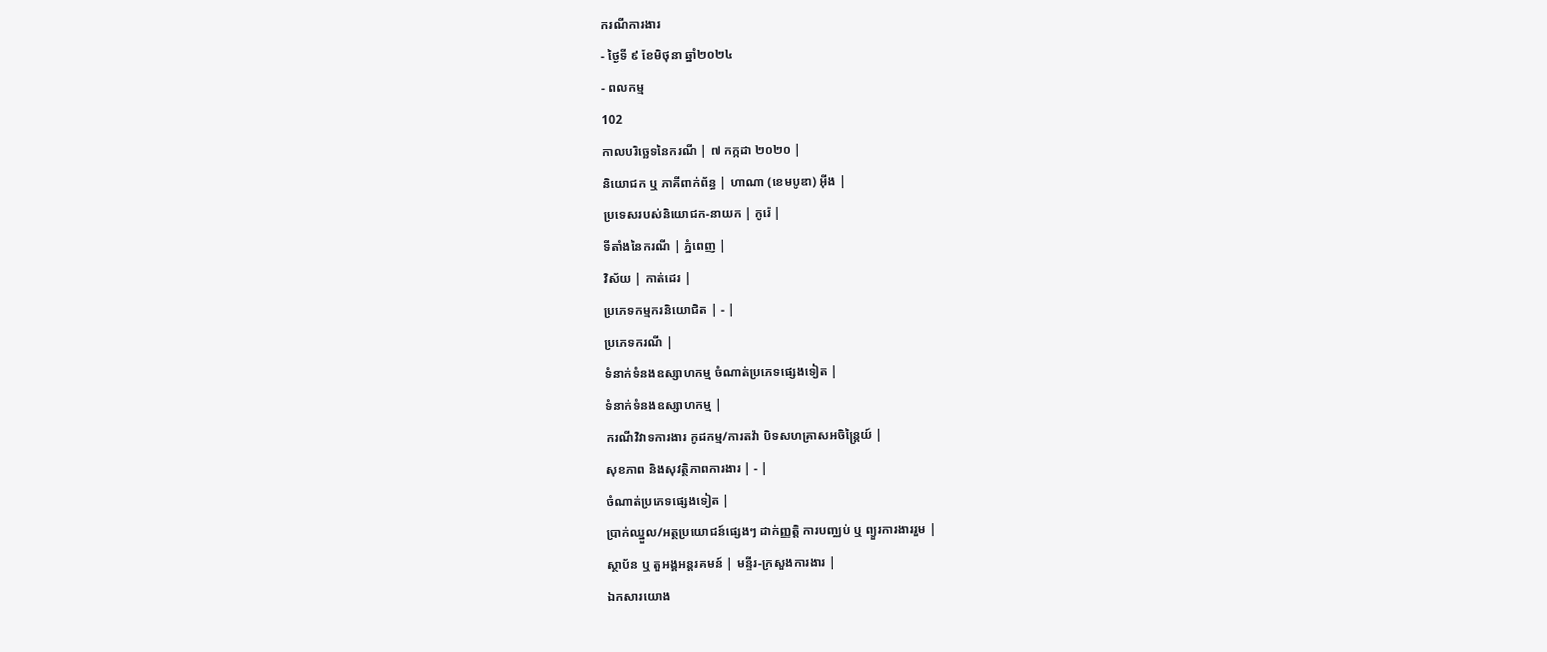ករណីការងារ
- ថ្ងៃទី ៩ ខែមិថុនា ឆ្នាំ២០២៤
- ពលកម្ម
102
កាលបរិច្ឆេទនៃករណី | ៧ កក្កដា ២០២០ |
និយោជក ឬ ភាគីពាក់ព័ន្ធ | ហាណា (ខេមបូឌា) អុីង |
ប្រទេសរបស់និយោជក-នាយក | កូរ៉េ |
ទីតាំងនៃករណី | ភ្នំពេញ |
វិស័យ | កាត់ដេរ |
ប្រភេទកម្មករនិយោជិត | - |
ប្រភេទករណី |
ទំនាក់ទំនងឧស្សាហកម្ម ចំណាត់ប្រភេទផ្សេងទៀត |
ទំនាក់ទំនងឧស្សាហកម្ម |
ករណីវិវាទការងារ កូដកម្ម/ការតវ៉ា បិទសហគ្រាសអចិន្ត្រៃយ៍ |
សុខភាព និងសុវត្ថិភាពការងារ | - |
ចំណាត់ប្រភេទផ្សេងទៀត |
ប្រាក់ឈ្នួល/អត្ថប្រយោជន៍ផ្សេងៗ ដាក់ញ្ញត្តិ ការបញ្ឈប់ ឬ ព្យួរការងាររួម |
ស្ថាប័ន ឬ តួអង្គអន្តរគមន៍ | មន្ទីរ-ក្រសួងការងារ |
ឯកសារយោង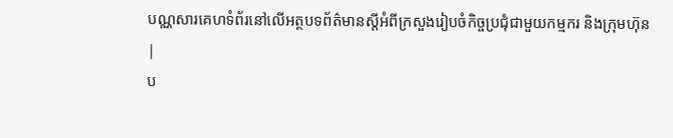បណ្ណសារគេហទំព័រនៅលើអត្ថបទព័ត៌មានស្តីអំពីក្រសួងរៀបចំកិច្ចប្រជុំជាមួយកម្មករ និងក្រុមហ៊ុន
|
ប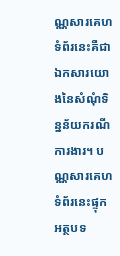ណ្ណសារគេហទំព័រនេះគឺជាឯកសារយោងនៃសំណុំទិន្នន័យករណីការងារ។ បណ្ណសារគេហទំព័រនេះផ្ទុកអត្ថបទ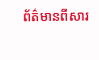ព័ត៌មានពីសារ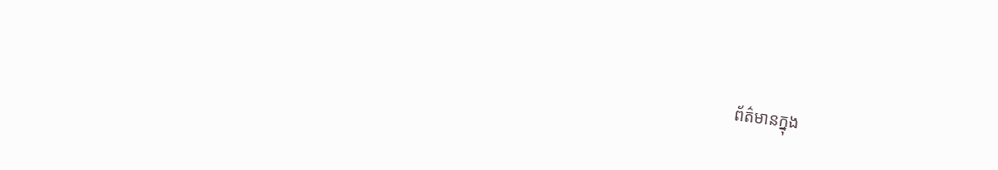ព័ត៌មានក្នុង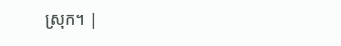ស្រុក។ |